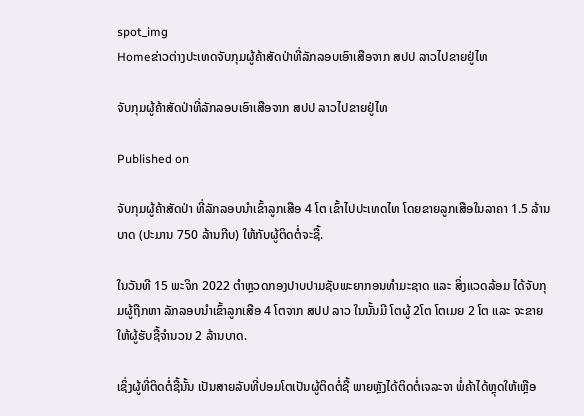spot_img
Homeຂ່າວຕ່າງປະເທດຈັບກຸມຜູ້ຄ້າສັດປ່າທີ່ລັກລອບເອົາເສືອຈາກ ສປປ ລາວໄປຂາຍຢູ່ໄທ

ຈັບກຸມຜູ້ຄ້າສັດປ່າທີ່ລັກລອບເອົາເສືອຈາກ ສປປ ລາວໄປຂາຍຢູ່ໄທ

Published on

ຈັບກຸມຜູ້ຄ້າສັດປ່າ ທີ່ລັກລອບນຳເຂົ້າລູກເສືອ 4 ໂຕ ເຂົ້າໄປປະເທດໄທ ໂດຍຂາຍລູກເສືອໃນລາຄາ 1.5 ລ້ານບາດ (ປະມານ 750 ລ້ານກີບ) ໃຫ້ກັບຜູ້ຕິດຕໍ່ຈະຊື້.

ໃນວັນທີ 15 ພະຈິກ 2022 ຕຳຫຼວດກອງປາບປາມຊັບພະຍາກອນທຳມະຊາດ ແລະ ສິ່ງແວດລ້ອມ ໄດ້ຈັບກຸມຜູ້ຖືກຫາ ລັກລອບນຳເຂົ້າລູກເສືອ 4 ໂຕຈາກ ສປປ ລາວ ໃນນັ້ນມີ ໂຕຜູ້ 2ໂຕ ໂຕເມຍ 2 ໂຕ ແລະ ຈະຂາຍໃຫ້ຜູ້ຮັບຊື້ຈຳນວນ 2 ລ້ານບາດ.

ເຊິ່ງຜູ້ທີ່ຕິດຕໍ່ຊື້ນັ້ນ ເປັນສາຍລັບທີ່ປອມໂຕເປັນຜູ້ຕິດຕໍ່ຊື້ ພາຍຫຼັງໄດ້ຕິດຕໍ່ເຈລະຈາ ພໍ່ຄ້າໄດ້ຫຼຸດໃຫ້ເຫຼືອ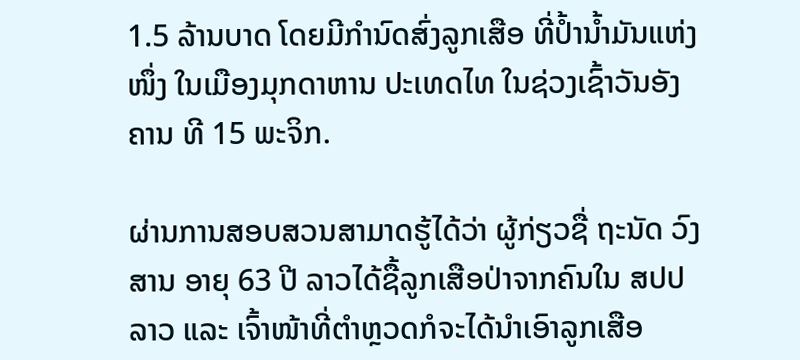1.5 ລ້ານບາດ ໂດຍມີກຳນົດສົ່ງລູກເສືອ ທີ່ປ້ຳນ້ຳມັນແຫ່ງໜຶ່ງ ໃນເມືອງມຸກດາຫານ ປະເທດໄທ ໃນຊ່ວງເຊົ້າວັນອັງຄານ ທີ 15 ພະຈິກ.

ຜ່ານການສອບສວນສາມາດຮູ້ໄດ້ວ່າ ຜູ້ກ່ຽວຊື່ ຖະນັດ ວົງສານ ອາຍຸ 63 ປີ ລາວໄດ້ຊື້ລູກເສືອປ່າຈາກຄົນໃນ ສປປ ລາວ ແລະ ເຈົ້າໜ້າທີ່ຕຳຫຼວດກໍຈະໄດ້ນຳເອົາລູກເສືອ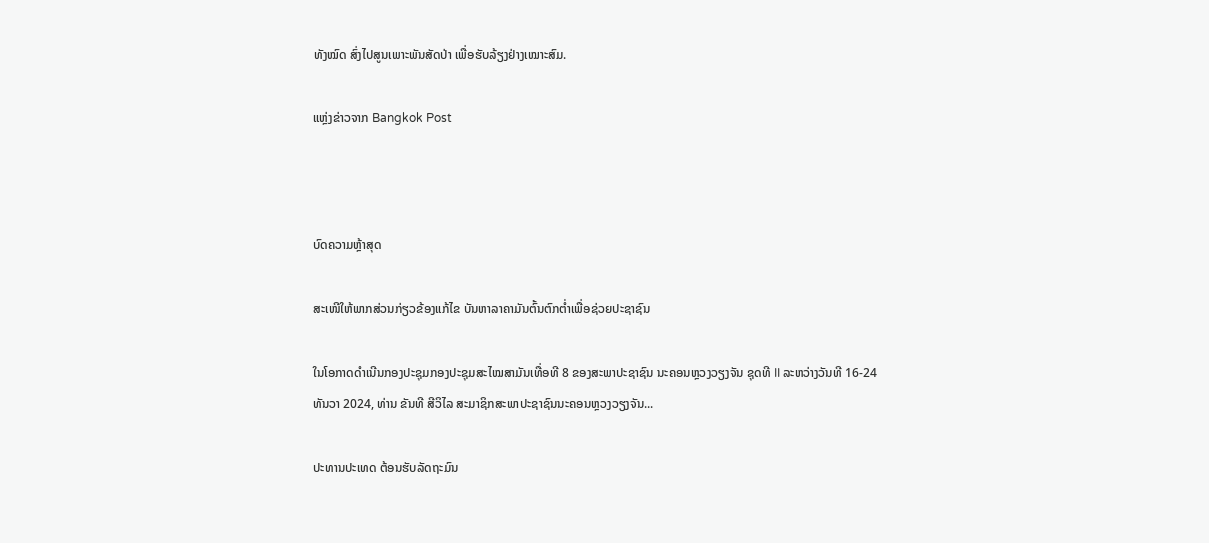ທັງໝົດ ສົ່ງໄປສູນເພາະພັນສັດປ່າ ເພື່ອຮັບລ້ຽງຢ່າງເໝາະສົມ.

ແຫຼ່ງຂ່າວຈາກ Bangkok Post



ບົດຄວາມຫຼ້າສຸດ

ສະເໜີໃຫ້ພາກສ່ວນກ່ຽວຂ້ອງແກ້ໄຂ ບັນຫາລາຄາມັນຕົ້ນຕົກຕໍ່າເພື່ອຊ່ວຍປະຊາຊົນ

ໃນໂອກາດດຳເນີນກອງປະຊຸມກອງປະຊຸມສະໄໝສາມັນເທື່ອທີ 8 ຂອງສະພາປະຊາຊົນ ນະຄອນຫຼວງວຽງຈັນ ຊຸດທີ II ລະຫວ່າງວັນທີ 16-24 ທັນວາ 2024, ທ່ານ ຂັນທີ ສີວິໄລ ສະມາຊິກສະພາປະຊາຊົນນະຄອນຫຼວງວຽງຈັນ...

ປະທານປະເທດ ຕ້ອນຮັບລັດຖະມົນ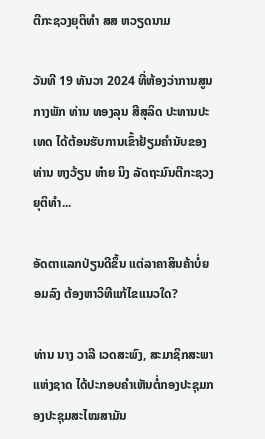ຕີກະຊວງຍຸຕິທຳ ສສ ຫວຽດນາມ

ວັນທີ 19 ທັນວາ 2024 ທີ່ຫ້ອງວ່າການສູນກາງພັກ ທ່ານ ທອງລຸນ ສີສຸລິດ ປະທານປະເທດ ໄດ້ຕ້ອນຮັບການເຂົ້າຢ້ຽມຄຳນັບຂອງທ່ານ ຫງວ້ຽນ ຫ໋າຍ ນິງ ລັດຖະມົນຕີກະຊວງຍຸຕິທຳ...

ອັດຕາແລກປ່ຽນດີຂຶ້ນ ແຕ່ລາຄາສິນຄ້າບໍ່ຍອມລົງ ຕ້ອງຫາວິທີແກ້ໄຂແນວໃດ?

ທ່ານ ນາງ ວາລີ ເວດສະພົງ, ສະມາຊິກສະພາແຫ່ງຊາດ ໄດ້ປະກອບຄໍາເຫັນຕໍ່ກອງປະຊຸມກອງປະຊຸມສະໄໝສາມັນ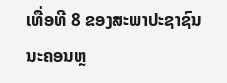ເທື່ອທີ 8 ຂອງສະພາປະຊາຊົນ ນະຄອນຫຼ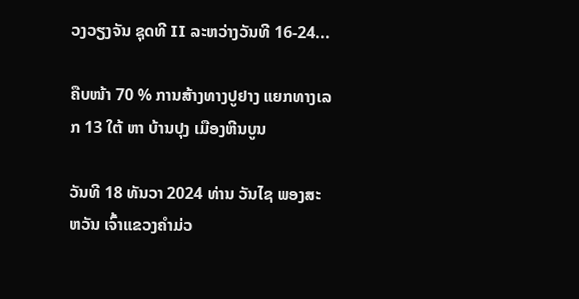ວງວຽງຈັນ ຊຸດທີ II ລະຫວ່າງວັນທີ 16-24...

ຄືບໜ້າ 70 % ການສ້າງທາງປູຢາງ ແຍກທາງເລກ 13 ໃຕ້ ຫາ ບ້ານປຸງ ເມືອງຫີນບູນ

ວັນທີ 18 ທັນວາ 2024 ທ່ານ ວັນໄຊ ພອງສະຫວັນ ເຈົ້າແຂວງຄຳມ່ວ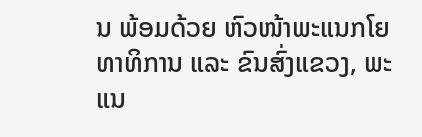ນ ພ້ອມດ້ວຍ ຫົວໜ້າພະແນກໂຍທາທິການ ແລະ ຂົນສົ່ງແຂວງ, ພະແນ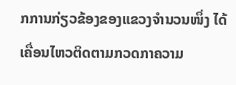ກການກ່ຽວຂ້ອງຂອງແຂວງຈໍານວນໜຶ່ງ ໄດ້ເຄື່ອນໄຫວຕິດຕາມກວດກາຄວາມ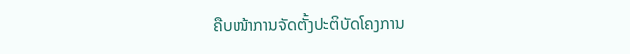ຄືບໜ້າການຈັດຕັ້ງປະຕິບັດໂຄງການ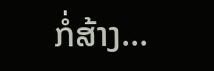ກໍ່ສ້າງ...